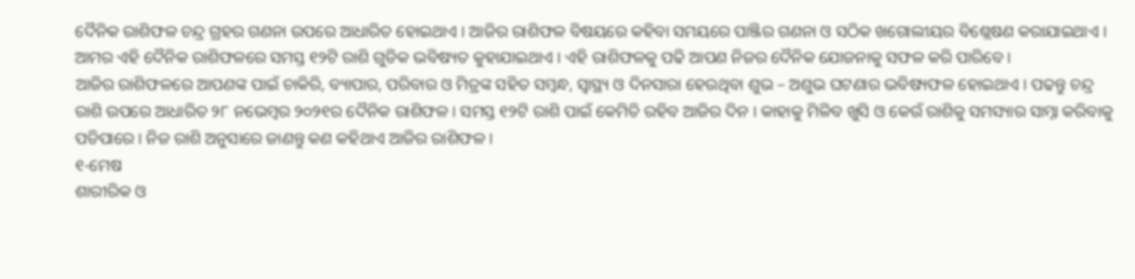ଦୈନିକ ରାଶିଫଳ ଚନ୍ଦ୍ର ଗ୍ରହର ଗଣନା ଉପରେ ଆଧାରିତ ହୋଇଥାଏ । ଆଜିର ରାଶିଫଳ ବିଷୟରେ କହିବା ସମୟରେ ପାଞ୍ଜିର ଗଣନା ଓ ସଠିକ ଖଗୋଲୀୟର ବିଶ୍ଲେଷଣ କରାଯାଇଥାଏ । ଆମର ଏହି ଦୈନିକ ରାଶିଫଳରେ ସମସ୍ତ ୧୨ଟି ରାଶି ଗୁଡିକ ଭବିଷ୍ୟତ କୁହାଯାଇଥାଏ । ଏହି ରାଶିଫଳକୁ ପଢି ଆପଣ ନିଜର ଦୈନିକ ଯୋଜନାକୁ ସଫଳ କରି ପାରିବେ ।
ଆଜିର ରାଶିଫଳରେ ଆପଣଙ୍କ ପାଇଁ ଚାକିରି, ବ୍ୟାପାର, ପରିବାର ଓ ମିତ୍ରଙ୍କ ସହିତ ସମ୍ବନ୍ଧ, ସ୍ୱାସ୍ଥ୍ୟ ଓ ଦିନସାରା ହେଉଥିବା ଶୁଭ – ଅଶୁଭ ଘଟଣାର ଭବିଷ୍ୟଫଳ ହୋଇଥାଏ । ପଢନ୍ତୁ ଚନ୍ଦ୍ର ରାଶି ଉପରେ ଆଧାରିତ ୨୮ ନଭେମ୍ବର ୨୦୨୧ର ଦୈନିକ ରାଶିଫଳ । ସମସ୍ତ ୧୨ଟି ରାଶି ପାଇଁ କେମିତି ରହିବ ଆଜିର ଦିନ । କାହାକୁ ମିଳିବ ଖୁସି ଓ କେଉଁ ରାଶିକୁ ସମସ୍ୟାର ସାମ୍ନା କରିବାକୁ ପଡିପାରେ । ନିଜ ରାଶି ଅନୁସାରେ ଜାଣନ୍ତୁ କଣ କହିଥାଏ ଆଜିର ରାଶିଫଳ ।
୧-ମେଷ
ଶାରୀରିକ ଓ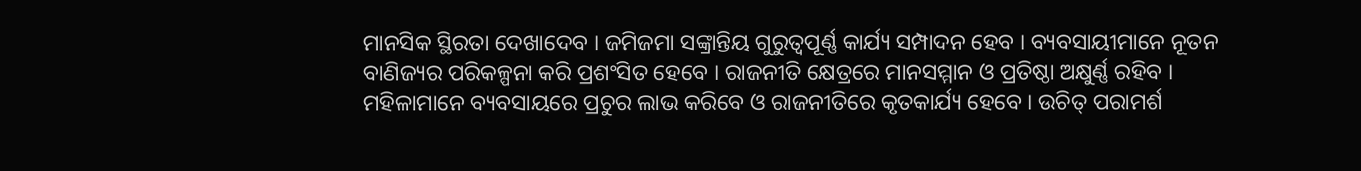ମାନସିକ ସ୍ଥିରତା ଦେଖାଦେବ । ଜମିଜମା ସଙ୍କ୍ରାନ୍ତିୟ ଗୁରୁତ୍ୱପୂର୍ଣ୍ଣ କାର୍ଯ୍ୟ ସମ୍ପାଦନ ହେବ । ବ୍ୟବସାୟୀମାନେ ନୂତନ ବାଣିଜ୍ୟର ପରିକଳ୍ପନା କରି ପ୍ରଶଂସିତ ହେବେ । ରାଜନୀତି କ୍ଷେତ୍ରରେ ମାନସମ୍ମାନ ଓ ପ୍ରତିଷ୍ଠା ଅକ୍ଷୁର୍ଣ୍ଣ ରହିବ । ମହିଳାମାନେ ବ୍ୟବସାୟରେ ପ୍ରଚୁର ଲାଭ କରିବେ ଓ ରାଜନୀତିରେ କୃତକାର୍ଯ୍ୟ ହେବେ । ଉଚିତ୍ ପରାମର୍ଶ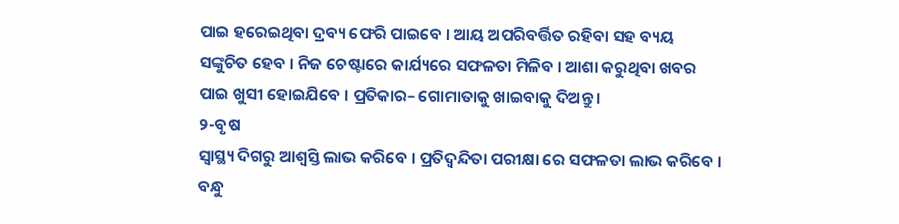ପାଇ ହରେଇଥିବା ଦ୍ରବ୍ୟ ଫେରି ପାଇବେ । ଆୟ ଅପରିବର୍ତ୍ତିତ ରହିବା ସହ ବ୍ୟୟ ସଙ୍କୁଚିତ ହେବ । ନିଜ ଚେଷ୍ଟାରେ କାର୍ଯ୍ୟରେ ସଫଳତା ମିଳିବ । ଆଶା କରୁଥିବା ଖବର ପାଇ ଖୁସୀ ହୋଇଯିବେ । ପ୍ରତିକାର– ଗୋମାତାକୁ ଖାଇବାକୁ ଦିଅନ୍ତୁ ।
୨-ବୃଷ
ସ୍ୱାସ୍ଥ୍ୟ ଦିଗରୁ ଆଶ୍ଵସ୍ତି ଲାଭ କରିବେ । ପ୍ରତିଦ୍ୱନ୍ଦିତା ପରୀକ୍ଷା ରେ ସଫଳତା ଲାଭ କରିବେ । ବନ୍ଧୁ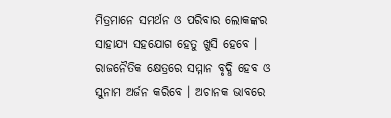ମିତ୍ରମାନେ ସମର୍ଥନ ଓ ପରିବାର ଲୋକଙ୍କର ସାହାଯ୍ୟ ସହଯୋଗ ହେତୁ ଖୁସି ହେବେ । ରାଜନୈତିକ କ୍ଷେତ୍ରରେ ସମ୍ମାନ ବୃଦ୍ଧି ହେବ ଓ ସୁନାମ ଅର୍ଜନ କରିବେ । ଅଚାନକ ଭାବରେ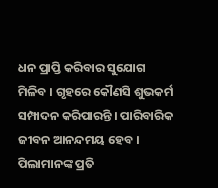ଧନ ପ୍ରାପ୍ତି କରିବାର ସୁଯୋଗ ମିଳିବ । ଗୃହରେ କୌଣସି ଶୁଭକର୍ମ ସମ୍ପାଦନ କରିପାରନ୍ତି । ପାରିବାରିକ ଜୀବନ ଆନନ୍ଦମୟ ହେବ । ପିଲାମାନଙ୍କ ପ୍ରତି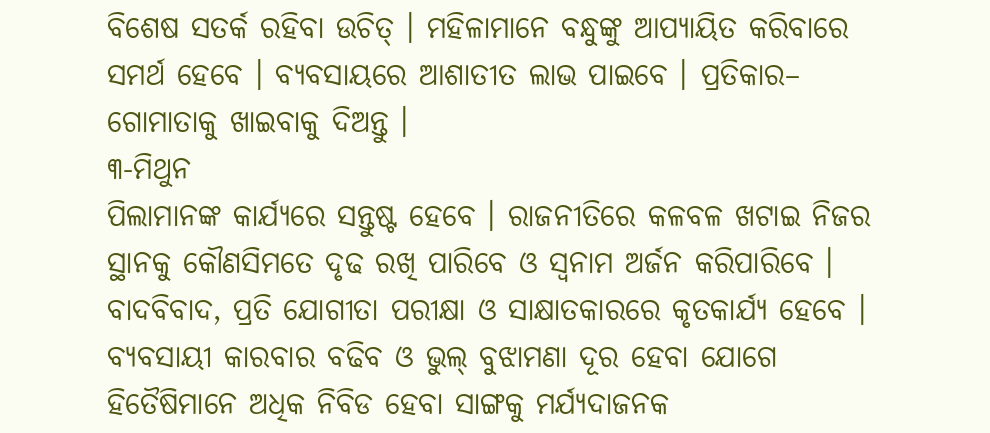ବିଶେଷ ସତର୍କ ରହିବା ଉଚିତ୍ । ମହିଳାମାନେ ବନ୍ଧୁଙ୍କୁ ଆପ୍ୟାୟିତ କରିବାରେ ସମର୍ଥ ହେବେ । ବ୍ୟବସାୟରେ ଆଶାତୀତ ଲାଭ ପାଇବେ । ପ୍ରତିକାର– ଗୋମାତାକୁ ଖାଇବାକୁ ଦିଅନ୍ତୁ ।
୩-ମିଥୁନ
ପିଲାମାନଙ୍କ କାର୍ଯ୍ୟରେ ସନ୍ତୁଷ୍ଟ ହେବେ । ରାଜନୀତିରେ କଳବଳ ଖଟାଇ ନିଜର ସ୍ଥାନକୁ କୌଣସିମତେ ଦୃଢ ରଖି ପାରିବେ ଓ ସ୍ଵନାମ ଅର୍ଜନ କରିପାରିବେ । ବାଦବିବାଦ, ପ୍ରତି ଯୋଗୀତା ପରୀକ୍ଷା ଓ ସାକ୍ଷାତକାରରେ କୃତକାର୍ଯ୍ୟ ହେବେ । ବ୍ୟବସାୟୀ କାରବାର ବଢିବ ଓ ଭୁଲ୍ ବୁଝାମଣା ଦୂର ହେବା ଯୋଗେ ହିତୈଷିମାନେ ଅଧିକ ନିବିଡ ହେବା ସାଙ୍ଗକୁ ମର୍ଯ୍ୟଦାଜନକ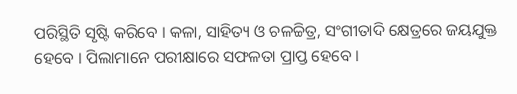ପରିସ୍ଥିତି ସୃଷ୍ଟି କରିବେ । କଳା, ସାହିତ୍ୟ ଓ ଚଳଚ୍ଚିତ୍ର, ସଂଗୀତାଦି କ୍ଷେତ୍ରରେ ଜୟଯୁକ୍ତ ହେବେ । ପିଲାମାନେ ପରୀକ୍ଷାରେ ସଫଳତା ପ୍ରାପ୍ତ ହେବେ ।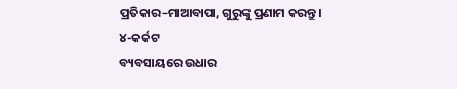ପ୍ରତିକାର–ମାଆବାପା, ଗୁରୁଙ୍କୁ ପ୍ରଣାମ କରନ୍ତୁ ।
୪-କର୍କଟ
ବ୍ୟବସାୟରେ ଉଧାର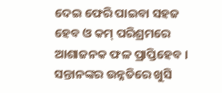ଦେଇ ଫେରି ପାଇବା ସହଜ ହେବ ଓ କମ୍ ପରିଶ୍ରମରେ ଆଶାଜନକ ଫଳ ପ୍ରାପ୍ତିହେବ । ସନ୍ତାନଙ୍କର ଉନ୍ନତିରେ ଖୁସି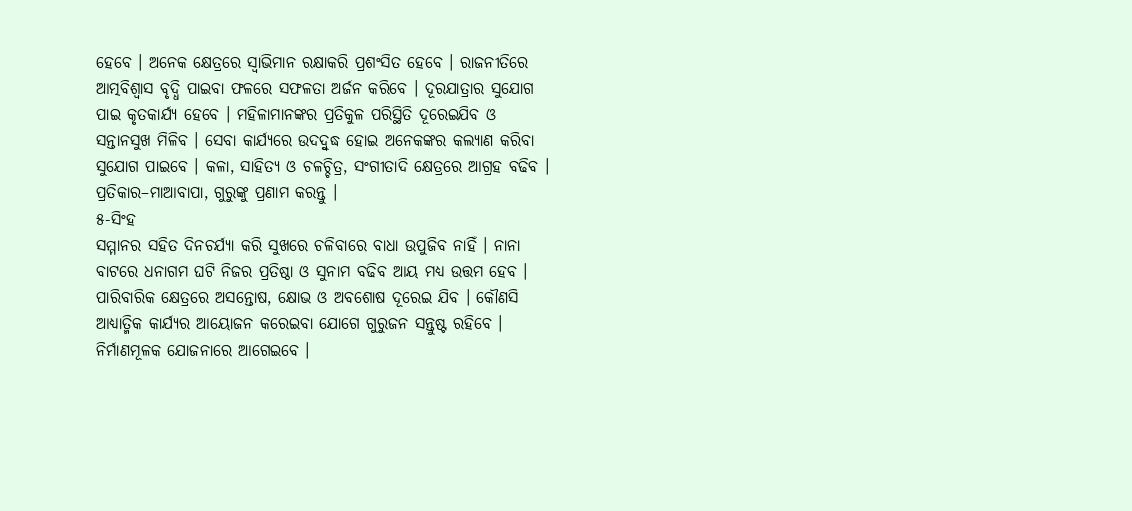ହେବେ । ଅନେକ କ୍ଷେତ୍ରରେ ସ୍ଵାଭିମାନ ରକ୍ଷାକରି ପ୍ରଶଂସିତ ହେବେ । ରାଜନୀତିରେ ଆତ୍ମବିଶ୍ୱାସ ବୃଦ୍ଧି ପାଇବା ଫଳରେ ସଫଳତା ଅର୍ଜନ କରିବେ । ଦୂରଯାତ୍ରାର ସୁଯୋଗ ପାଇ କୃତକାର୍ଯ୍ୟ ହେବେ । ମହିଳାମାନଙ୍କର ପ୍ରତିକୁଳ ପରିସ୍ଥିତି ଦୂରେଇଯିବ ଓ ସନ୍ତାନସୁଖ ମିଳିବ । ସେବା କାର୍ଯ୍ୟରେ ଉଦଦ୍ବୁଦ୍ଧ ହୋଇ ଅନେକଙ୍କର କଲ୍ୟାଣ କରିବା ସୁଯୋଗ ପାଇବେ । କଳା, ସାହିତ୍ୟ ଓ ଚଳଚ୍ଚିତ୍ର, ସଂଗୀତାଦି କ୍ଷେତ୍ରରେ ଆଗ୍ରହ ବଢିବ । ପ୍ରତିକାର–ମାଆବାପା, ଗୁରୁଙ୍କୁ ପ୍ରଣାମ କରନ୍ତୁ ।
୫-ସିଂହ
ସମ୍ମାନର ସହିତ ଦିନଚର୍ଯ୍ୟା କରି ସୁଖରେ ଚଳିବାରେ ବାଧା ଉପୁଜିବ ନାହିଁ । ନାନା ବାଟରେ ଧନାଗମ ଘଟି ନିଜର ପ୍ରତିଷ୍ଠା ଓ ସୁନାମ ବଢିବ ଆୟ ମଧ୍ୟ ଉତ୍ତମ ହେବ । ପାରିବାରିକ କ୍ଷେତ୍ରରେ ଅସନ୍ତୋଷ, କ୍ଷୋଭ ଓ ଅବଶୋଷ ଦୂରେଇ ଯିବ । କୌଣସି ଆଧ୍ୟାତ୍ମିକ କାର୍ଯ୍ୟର ଆୟୋଜନ କରେଇବା ଯୋଗେ ଗୁରୁଜନ ସନ୍ତୁଷ୍ଟ ରହିବେ । ନିର୍ମାଣମୂଳକ ଯୋଜନାରେ ଆଗେଇବେ ।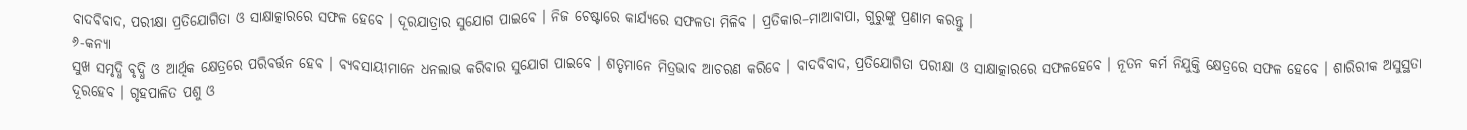ବାଦବିବାଦ, ପରୀକ୍ଷା ପ୍ରତିଯୋଗିତା ଓ ସାକ୍ଷାତ୍କାରରେ ସଫଳ ହେବେ । ଦୂରଯାତ୍ରାର ସୁଯୋଗ ପାଇବେ । ନିଜ ଚେଷ୍ଟାରେ କାର୍ଯ୍ୟରେ ସଫଳତା ମିଳିବ । ପ୍ରତିକାର–ମାଆବାପା, ଗୁରୁଙ୍କୁ ପ୍ରଣାମ କରନ୍ତୁ ।
୬-କନ୍ୟା
ସୁଖ ସମୃଦ୍ଧି ବୃଦ୍ଧି ଓ ଆର୍ଥିକ କ୍ଷେତ୍ରରେ ପରିବର୍ତ୍ତନ ହେବ । ବ୍ୟବସାୟୀମାନେ ଧନଲାଭ କରିବାର ସୁଯୋଗ ପାଇବେ । ଶତୃମାନେ ମିତ୍ରଭାବ ଆଚରଣ କରିବେ । ବାଦବିବାଦ, ପ୍ରତିଯୋଗିତା ପରୀକ୍ଷା ଓ ସାକ୍ଷାତ୍କାରରେ ସଫଳହେବେ । ନୂତନ କର୍ମ ନିଯୁକ୍ତି କ୍ଷେତ୍ରରେ ସଫଳ ହେବେ । ଶାରିରୀକ ଅସୁସ୍ଥତା ଦୂରହେବ । ଗୃହପାଳିତ ପଶୁ ଓ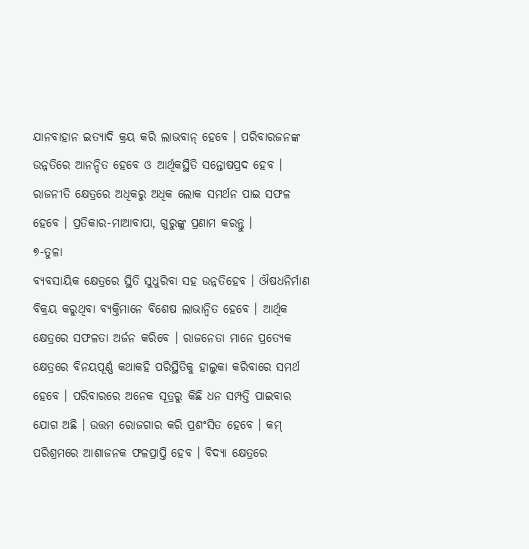ଯାନବାହାନ ଇତ୍ୟାଦି କ୍ରୟ କରି ଲାଭବାନ୍ ହେବେ । ପରିବାରଜନଙ୍କ ଉନ୍ନତିରେ ଆନନ୍ଦିତ ହେବେ ଓ ଆର୍ଥିକସ୍ଥିତି ସନ୍ତୋଷପ୍ରଦ ହେବ । ରାଜନୀତି କ୍ଷେତ୍ରରେ ଅଧିକରୁ ଅଧିକ ଲୋକ ସମର୍ଥନ ପାଇ ସଫଳ ହେବେ । ପ୍ରତିକାର-ମାଆବାପା, ଗୁରୁଙ୍କୁ ପ୍ରଣାମ କରନ୍ତୁ ।
୭-ତୁଳା
ବ୍ୟବସାୟିକ କ୍ଷେତ୍ରରେ ସ୍ଥିତି ସୁଧୁରିବା ସହ ଉନ୍ନତିହେବ । ଔଷଧନିର୍ମାଣ ବିକ୍ରୟ କରୁଥିବା ବ୍ୟକ୍ତିମାନେ ବିଶେଷ ଲାଭାନ୍ୱିତ ହେବେ । ଆର୍ଥିକ କ୍ଷେତ୍ରରେ ସଫଳତା ଅର୍ଜନ କରିବେ । ରାଜନେତା ମାନେ ପ୍ରତ୍ୟେକ କ୍ଷେତ୍ରରେ ବିନୟପୂର୍ଣ୍ଣ କଥାକହି ପରିସ୍ଥିତିକୁ ହାଲୁକା କରିବାରେ ସମର୍ଥ ହେବେ । ପରିବାରରେ ଅନେକ ସୂତ୍ରରୁ କିଛି ଧନ ସମ୍ପତ୍ତି ପାଇବାର ଯୋଗ ଅଛି । ଉତ୍ତମ ରୋଜଗାର କରି ପ୍ରଶଂସିତ ହେବେ । କମ୍ ପରିଶ୍ରମରେ ଆଶାଜନକ ଫଳପ୍ରାପ୍ତି ହେବ । ବିଦ୍ୟା କ୍ଷେତ୍ରରେ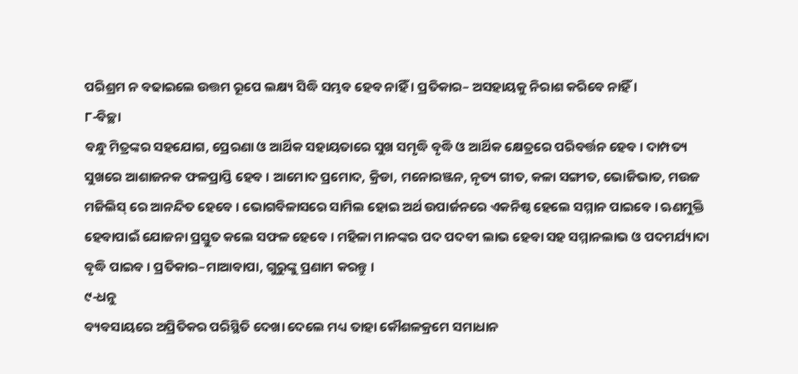ପରିଶ୍ରମ ନ ବଢାଇଲେ ଉତ୍ତମ ରୂପେ ଲକ୍ଷ୍ୟ ସିଦ୍ଧି ସମ୍ଭବ ହେବ ନାହିଁ । ପ୍ରତିକାର– ଅସହାୟକୁ ନିରାଶ କରିବେ ନାହିଁ ।
୮-ବିଚ୍ଛା
ବନ୍ଧୁ ମିତ୍ରଙ୍କର ସହଯୋଗ, ପ୍ରେରଣା ଓ ଆର୍ଥିକ ସହାୟତାରେ ସୁଖ ସମୃଦ୍ଧି ବୃଦ୍ଧି ଓ ଆର୍ଥିକ କ୍ଷେତ୍ରରେ ପରିବର୍ତ୍ତନ ହେବ । ଦାମ୍ପତ୍ୟ ସୁଖରେ ଆଶାଜନକ ଫଳପ୍ରାପ୍ତି ହେବ । ଆମୋଦ ପ୍ରମୋଦ, କ୍ରିଡା, ମନୋରଞ୍ଜନ, ନୃତ୍ୟ ଗୀତ, କଳା ସଙ୍ଗୀତ, ଭୋଜିଭାତ, ମଉଜ ମଜିଲିସ୍ ରେ ଆନନ୍ଦିତ ହେବେ । ଭୋଗବିଳାସରେ ସାମିଲ ହୋଇ ଅର୍ଥ ଉପାର୍ଜନରେ ଏକନିଷ୍ଠ ହେଲେ ସମ୍ମାନ ପାଇବେ । ଋଣମୁକ୍ତି ହେବାପାଇଁ ଯୋଜନା ପ୍ରସ୍ତୁତ କଲେ ସଫଳ ହେବେ । ମହିଳା ମାନଙ୍କର ପଦ ପଦବୀ ଲାଭ ହେବା ସହ ସମ୍ମାନଲାଭ ଓ ପଦମର୍ଯ୍ୟାଦା ବୃଦ୍ଧି ପାଇବ । ପ୍ରତିକାର–ମାଆବାପା, ଗୁରୁଙ୍କୁ ପ୍ରଣାମ କରନ୍ତୁ ।
୯-ଧନୁ
ବ୍ୟବସାୟରେ ଅପ୍ରିତିକର ପରିସ୍ଥିତି ଦେଖା ଦେଲେ ମଧ୍ୟ ତାହା କୌଶଳକ୍ରମେ ସମାଧାନ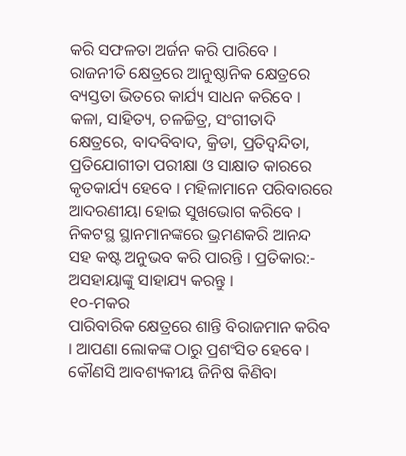କରି ସଫଳତା ଅର୍ଜନ କରି ପାରିବେ । ରାଜନୀତି କ୍ଷେତ୍ରରେ ଆନୁଷ୍ଠାନିକ କ୍ଷେତ୍ରରେ ବ୍ୟସ୍ତତା ଭିତରେ କାର୍ଯ୍ୟ ସାଧନ କରିବେ । କଳା, ସାହିତ୍ୟ, ଚଳଚ୍ଚିତ୍ର, ସଂଗୀତାଦି କ୍ଷେତ୍ରରେ, ବାଦବିବାଦ, କ୍ରିଡା, ପ୍ରତିଦ୍ଵନ୍ଦିତା, ପ୍ରତିଯୋଗୀତା ପରୀକ୍ଷା ଓ ସାକ୍ଷାତ କାରରେ କୃତକାର୍ଯ୍ୟ ହେବେ । ମହିଳାମାନେ ପରିବାରରେ ଆଦରଣୀୟା ହୋଇ ସୁଖଭୋଗ କରିବେ । ନିକଟସ୍ଥ ସ୍ଥାନମାନଙ୍କରେ ଭ୍ରମଣକରି ଆନନ୍ଦ ସହ କଷ୍ଟ ଅନୁଭବ କରି ପାରନ୍ତି । ପ୍ରତିକାର:- ଅସହାୟାଙ୍କୁ ସାହାଯ୍ୟ କରନ୍ତୁ ।
୧୦-ମକର
ପାରିବାରିକ କ୍ଷେତ୍ରରେ ଶାନ୍ତି ବିରାଜମାନ କରିବ । ଆପଣା ଲୋକଙ୍କ ଠାରୁ ପ୍ରଶଂସିତ ହେବେ । କୌଣସି ଆବଶ୍ୟକୀୟ ଜିନିଷ କିଣିବା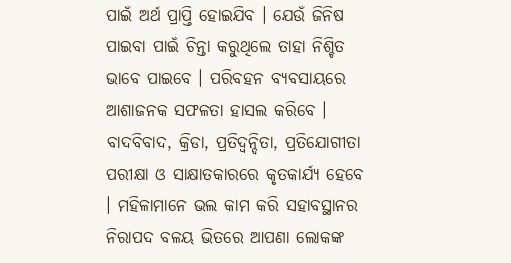ପାଇଁ ଅର୍ଥ ପ୍ରାପ୍ତି ହୋଇଯିବ । ଯେଉଁ ଜିନିଷ ପାଇବା ପାଇଁ ଚିନ୍ତା କରୁଥିଲେ ତାହା ନିଶ୍ଚିତ ଭାବେ ପାଇବେ । ପରିବହନ ବ୍ୟବସାୟରେ ଆଶାଜନକ ସଫଳତା ହାସଲ କରିବେ । ବାଦବିବାଦ, କ୍ରିଡା, ପ୍ରତିଦ୍ଵନ୍ଦିତା, ପ୍ରତିଯୋଗୀତା ପରୀକ୍ଷା ଓ ସାକ୍ଷାତକାରରେ କୃତକାର୍ଯ୍ୟ ହେବେ । ମହିଳାମାନେ ଭଲ କାମ କରି ସହାବସ୍ଥାନର ନିରାପଦ ବଳୟ ଭିତରେ ଆପଣା ଲୋକଙ୍କ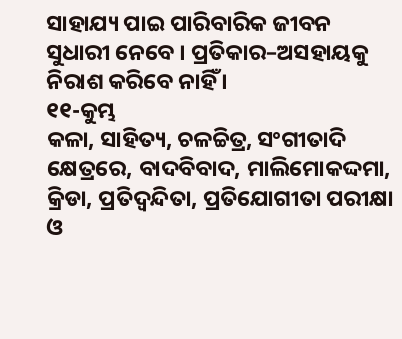ସାହାଯ୍ୟ ପାଇ ପାରିବାରିକ ଜୀବନ ସୁଧାରୀ ନେବେ । ପ୍ରତିକାର–ଅସହାୟକୁ ନିରାଶ କରିବେ ନାହିଁ ।
୧୧-କୁମ୍ଭ
କଳା, ସାହିତ୍ୟ, ଚଳଚ୍ଚିତ୍ର, ସଂଗୀତାଦି କ୍ଷେତ୍ରରେ, ବାଦବିବାଦ, ମାଲିମୋକଦ୍ଦମା, କ୍ରିଡା, ପ୍ରତିଦ୍ଵନ୍ଦିତା, ପ୍ରତିଯୋଗୀତା ପରୀକ୍ଷା ଓ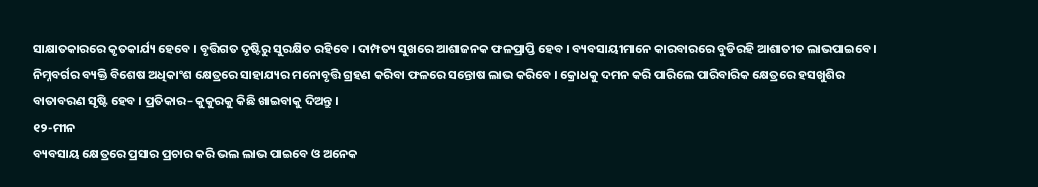ସାକ୍ଷାତକାରରେ କୃତକାର୍ଯ୍ୟ ହେବେ । ବୃତ୍ତିଗତ ଦୃଷ୍ଟିରୁ ସୁରକ୍ଷିତ ରହିବେ । ଦାମ୍ପତ୍ୟ ସୁଖରେ ଆଶାଜନକ ଫଳପ୍ରାପ୍ତି ହେବ । ବ୍ୟବସାୟୀମାନେ କାରବାରରେ ବୁଡିରହି ଆଶାତୀତ ଲାଭପାଇବେ । ନିମ୍ନବର୍ଗର ବ୍ୟକ୍ତି ବିଶେଷ ଅଧିକାଂଶ କ୍ଷେତ୍ରରେ ସାହାଯ୍ୟର ମନୋବୃତ୍ତି ଗ୍ରହଣ କରିବା ଫଳରେ ସନ୍ତୋଷ ଲାଭ କରିବେ । କ୍ରୋଧକୁ ଦମନ କରି ପାରିଲେ ପାରିବାରିକ କ୍ଷେତ୍ରରେ ହସଖୁଶିର ବାତାବରଣ ସୃଷ୍ଟି ହେବ । ପ୍ରତିକାର– କୁକୁରକୁ କିଛି ଖାଇବାକୁ ଦିଅନ୍ତୁ ।
୧୨-ମୀନ
ବ୍ୟବସାୟ କ୍ଷେତ୍ରରେ ପ୍ରସାର ପ୍ରଚାର କରି ଭଲ ଲାଭ ପାଇବେ ଓ ଅନେକ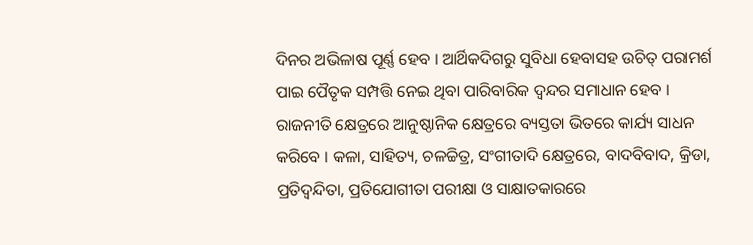ଦିନର ଅଭିଳାଷ ପୂର୍ଣ୍ଣ ହେବ । ଆର୍ଥିକଦିଗରୁ ସୁବିଧା ହେବାସହ ଉଚିତ୍ ପରାମର୍ଶ ପାଇ ପୈତୃକ ସମ୍ପତ୍ତି ନେଇ ଥିବା ପାରିବାରିକ ଦ୍ୱନ୍ଦର ସମାଧାନ ହେବ । ରାଜନୀତି କ୍ଷେତ୍ରରେ ଆନୁଷ୍ଠାନିକ କ୍ଷେତ୍ରରେ ବ୍ୟସ୍ତତା ଭିତରେ କାର୍ଯ୍ୟ ସାଧନ କରିବେ । କଳା, ସାହିତ୍ୟ, ଚଳଚ୍ଚିତ୍ର, ସଂଗୀତାଦି କ୍ଷେତ୍ରରେ, ବାଦବିବାଦ, କ୍ରିଡା, ପ୍ରତିଦ୍ଵନ୍ଦିତା, ପ୍ରତିଯୋଗୀତା ପରୀକ୍ଷା ଓ ସାକ୍ଷାତକାରରେ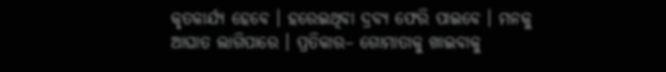କୃତକାର୍ଯ୍ୟ ହେବେ । ହରେଇଥିବା ଦ୍ରବ୍ୟ ଫେରି ପାଇବେ । ମନକୁ ଆଘାତ ଲାଗିପାରେ । ପ୍ରତିକାର– ଗୋମାତାକୁ ଖାଇବାକୁ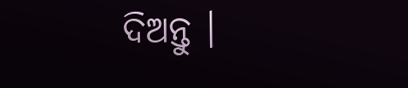ଦିଅନ୍ତୁ ।